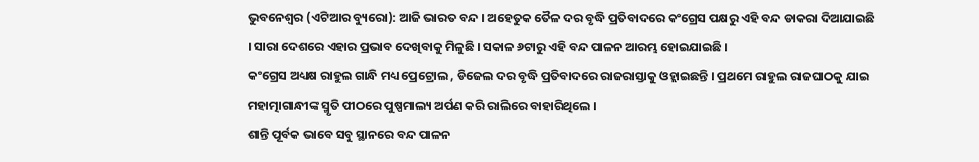ଭୁବନେଶ୍ୱର (ଏଟିଆର ବ୍ୟୁରୋ): ଆଜି ଭାରତ ବନ୍ଦ । ଅହେତୁକ ତୈଳ ଦର ବୃଦ୍ଧି ପ୍ରତିବାଦରେ କଂଗ୍ରେସ ପକ୍ଷରୁ ଏହି ବନ୍ଦ ଡାକରା ଦିଆଯାଇଛି । ସାରା ଦେଶରେ ଏହାର ପ୍ରଭାବ ଦେଖିବାକୁ ମିଳୁଛି । ସକାଳ ୬ଟାରୁ ଏହି ବନ୍ଦ ପାଳନ ଆରମ୍ଭ ହୋଇଯାଇଛି ।
କଂଗ୍ରେସ ଅଧ୍ୟକ୍ଷ ରାହୁଲ ଗାନ୍ଧି ମଧ୍ୟ ପ୍ରେଟ୍ରୋଲ , ଡିଜେଲ ଦର ବୃଦ୍ଧି ପ୍ରତିବାଦରେ ରାଜରାସ୍ତାକୁ ଓହ୍ଲାଇଛନ୍ତି । ପ୍ରଥମେ ରାହୁଲ ରାଜଘାଠକୁ ଯାଇ ମହାତ୍ମାଗାନ୍ଧୀଙ୍କ ସ୍ମୃତି ପୀଠରେ ପୁଷ୍ପମାଲ୍ୟ ଅର୍ପଣ କରି ରାଲିରେ ବାହାରିଥିଲେ ।
ଶାନ୍ତି ପୂର୍ବକ ଭାବେ ସବୁ ସ୍ଥାନରେ ବନ୍ଦ ପାଳନ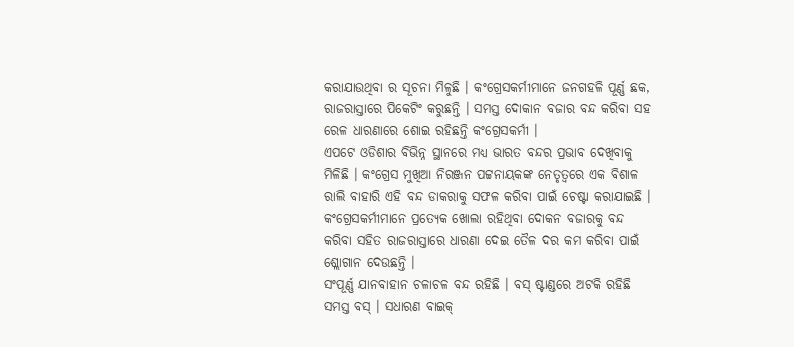କରାଯାଉଥିବା ର ସୂଚନା ମିଳୁଛି । କଂଗ୍ରେସକର୍ମୀମାନେ ଜନଗହଳି ପୂର୍ଣ୍ଣ ଛକ, ରାଜରାସ୍ତାରେ ପିକେଟିଂ କରୁଛନ୍ତି । ସମସ୍ତ ଦୋକାନ ବଜାର ବନ୍ଦ କରିବା ସହ ରେଳ ଧାରଣାରେ ଶୋଇ ରହିଛନ୍ତି କଂଗ୍ରେସକର୍ମୀ ।
ଏପଟେ ଓଡିଶାର ବିଭିନ୍ନ ସ୍ଥାନରେ ମଧ୍ୟ ଭାରତ ବନ୍ଦର ପ୍ରଭାବ ଦେଖିବାକୁ ମିଳିଛି । କଂଗ୍ରେସ ମୁଖିଆ ନିରଞ୍ଜନ ପଟ୍ଟନାୟକଙ୍କ ନେତୃତ୍ୱରେ ଏକ ବିଶାଳ ରାଲି ବାହାରି ଏହି ବନ୍ଦ ଡାକରାକୁ ସଫଳ କରିବା ପାଇଁ ଚେଷ୍ଟା କରାଯାଇଛି । କଂଗ୍ରେସକର୍ମୀମାନେ ପ୍ରତ୍ୟେକ ଖୋଲା ରହିଥିବା ଦୋକନ ବଜାରକୁ ବନ୍ଦ କରିବା ସହିତ ରାଜରାସ୍ତାରେ ଧାରଣା ଦେଇ ତୈଳ ଦର କମ କରିବା ପାଇଁ ଶ୍ଲୋଗାନ ଦେଉଛନ୍ତି ।
ସଂପୂର୍ଣ୍ଣ ଯାନବାହାନ ଚଳାଚଳ ବନ୍ଦ ରହିଛି । ବସ୍ ଷ୍ଟାଣ୍ଡରେ ଅଟକି ରହିଛି ସମସ୍ତ ବସ୍ । ସଧାରଣ ବାଇକ୍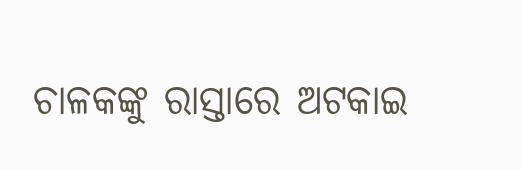ଚାଳକଙ୍କୁ ରାସ୍ତାରେ ଅଟକାଇ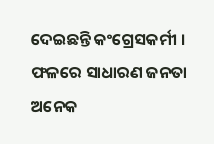ଦେଇଛନ୍ତି କଂଗ୍ରେସକର୍ମୀ । ଫଳରେ ସାଧାରଣ ଜନତା ଅନେକ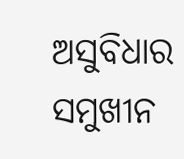ଅସୁବିଧାର ସମୁଖୀନ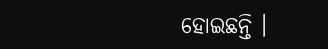ହୋଇଛନ୍ତି ।